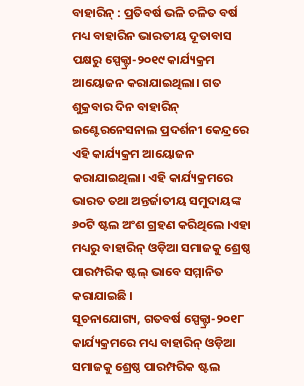ବାହାରିନ୍ : ପ୍ରତିବର୍ଷ ଭଳି ଚଳିତ ବର୍ଷ ମଧ୍ୟ ବାହାରିନ ଭାରତୀୟ ଦୂତାବାସ ପକ୍ଷରୁ ସ୍ପେକ୍ଟ୍ରା-୨୦୧୯ କାର୍ଯ୍ୟକ୍ରମ ଆୟୋଜନ କରାଯାଇଥିଲା। ଗତ ଶୁକ୍ରବାର ଦିନ ବାହାରିନ୍ ଇଣ୍ଟେରନେସନାଲ ପ୍ରଦର୍ଶନୀ କେନ୍ଦ୍ରରେ ଏହି କାର୍ଯ୍ୟକ୍ରମ ଆୟୋଜନ କରାଯାଇଥିଲା। ଏହି କାର୍ଯ୍ୟକ୍ରମରେ ଭାରତ ତଥା ଅନ୍ତର୍ଜାତୀୟ ସମୁଦାୟଙ୍କ ୬୦ଟି ଷ୍ଟଲ ଅଂଶ ଗ୍ରହଣ କରିଥିଲେ ।ଏହା ମଧ୍ୟରୁ ବାହାରିନ୍ ଓଡ଼ିଆ ସମାଜକୁ ଶ୍ରେଷ୍ଠ ପାରମ୍ପରିକ ଷ୍ଟଲ୍ ଭାବେ ସମ୍ମାନିତ କରାଯାଇଛି ।
ସୂଚନାଯୋଗ୍ୟ, ଗତବର୍ଷ ସ୍ପେକ୍ଟ୍ରା-୨୦୧୮ କାର୍ଯ୍ୟକ୍ରମରେ ମଧ୍ୟ ବାହାରିନ୍ ଓଡ଼ିଆ ସମାଜକୁ ଶ୍ରେଷ୍ଠ ପାରମ୍ପରିକ ଷ୍ଟଲ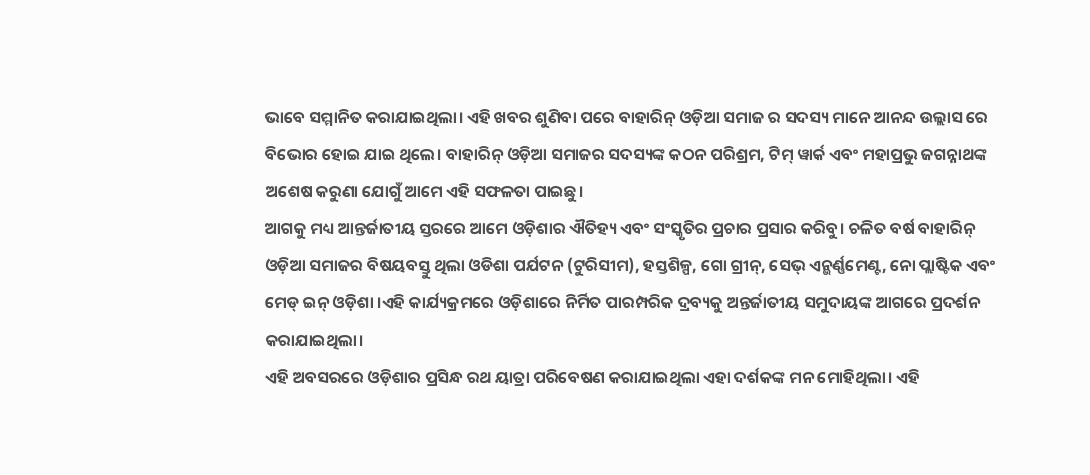ଭାବେ ସମ୍ମାନିତ କରାଯାଇଥିଲା। ଏହି ଖବର ଶୁଣିବା ପରେ ବାହାରିନ୍ ଓଡ଼ିଆ ସମାଜ ର ସଦସ୍ୟ ମାନେ ଆନନ୍ଦ ଉଲ୍ଲାସ ରେ ବିଭୋର ହୋଇ ଯାଇ ଥିଲେ। ବାହାରିନ୍ ଓଡ଼ିଆ ସମାଜର ସଦସ୍ୟଙ୍କ କଠନ ପରିଶ୍ରମ, ଟିମ୍ ୱାର୍କ ଏବଂ ମହାପ୍ରଭୁ ଜଗନ୍ନାଥଙ୍କ ଅଶେଷ କରୁଣା ଯୋଗୁଁ ଆମେ ଏହି ସଫଳତା ପାଇଛୁ।
ଆଗକୁ ମଧ୍ୟ ଆନ୍ତର୍ଜାତୀୟ ସ୍ତରରେ ଆମେ ଓଡ଼ିଶାର ଐତିହ୍ୟ ଏବଂ ସଂସ୍କୃତିର ପ୍ରଚାର ପ୍ରସାର କରିବୁ। ଚଳିତ ବର୍ଷ ବାହାରିନ୍ ଓଡ଼ିଆ ସମାଜର ବିଷୟବସ୍ତୁ ଥିଲା ଓଡିଶା ପର୍ଯଟନ (ଟୁରିସୀମ), ହସ୍ତଶିଳ୍ପ, ଗୋ ଗ୍ରୀନ୍, ସେଭ୍ ଏନ୍ଭର୍ଣ୍ଣମେଣ୍ଟ, ନୋ ପ୍ଲାଷ୍ଟିକ ଏବଂ ମେଡ୍ ଇନ୍ ଓଡ଼ିଶା ।ଏହି କାର୍ଯ୍ୟକ୍ରମରେ ଓଡ଼ିଶାରେ ନିର୍ମିତ ପାରମ୍ପରିକ ଦ୍ରବ୍ୟକୁ ଅନ୍ତର୍ଜାତୀୟ ସମୁଦାୟଙ୍କ ଆଗରେ ପ୍ରଦର୍ଶନ କରାଯାଇଥିଲା।
ଏହି ଅବସରରେ ଓଡ଼ିଶାର ପ୍ରସିନ୍ଧ ରଥ ୟାତ୍ରା ପରିବେଷଣ କରାଯାଇଥିଲା ଏହା ଦର୍ଶକଙ୍କ ମନ ମୋହିଥିଲା। ଏହି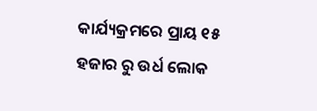କାର୍ଯ୍ୟକ୍ରମରେ ପ୍ରାୟ ୧୫ ହଜାର ରୁ ଉର୍ଧ ଲୋକ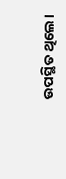ଉପସ୍ଥିତ ଥିଲେ।